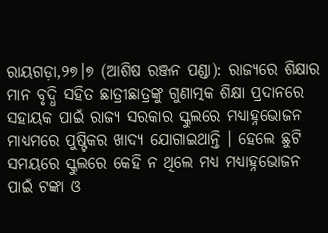ରାୟଗଡ଼ା,୨୭।୭ (ଆଶିଷ ରଞ୍ଜନ ପଣ୍ଡା): ରାଜ୍ୟରେ ଶିକ୍ଷାର ମାନ ବୃଦ୍ଧି ସହିତ ଛାତ୍ରୀଛାତ୍ରଙ୍କୁ ଗୁଣାତ୍ମକ ଶିକ୍ଷା ପ୍ରଦାନରେ ସହାୟକ ପାଇଁ ରାଜ୍ୟ ସରକାର ସ୍କୁଲରେ ମଧ୍ୟାହ୍ନଭୋଜନ ମାଧ୍ୟମରେ ପୁଷ୍ଟିକର ଖାଦ୍ୟ ଯୋଗାଇଥାନ୍ତି । ହେଲେ ଛୁଟି ସମୟରେ ସ୍କୁଲରେ କେହି ନ ଥିଲେ ମଧ୍ୟ ମଧ୍ୟାହ୍ନଭୋଜନ ପାଇଁ ଟଙ୍କା ଓ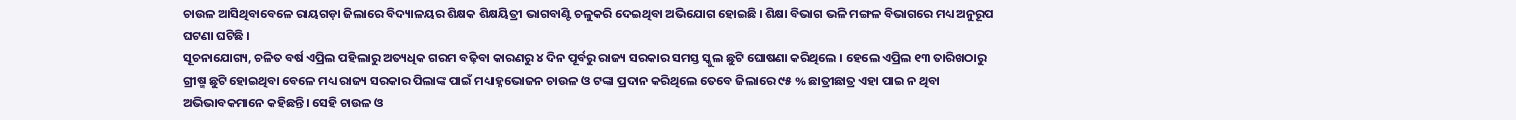ଚାଉଳ ଆସିଥିବାବେଳେ ରାୟଗଡ଼ା ଜିଲାରେ ବିଦ୍ୟାଳୟର ଶିକ୍ଷକ ଶିକ୍ଷୟିତ୍ରୀ ଭାଗବାଣ୍ଟି ଚଳୁକରି ଦେଇଥିବା ଅଭିଯୋଗ ହୋଇଛି । ଶିକ୍ଷା ବିଭାଗ ଭଳି ମଙ୍ଗଳ ବିଭାଗରେ ମଧ୍ୟ ଅନୁରୂପ ଘଟଣା ଘଟିଛି ।
ସୂଚନାଯୋଗ୍ୟ, ଚଳିତ ବର୍ଷ ଏପ୍ରିଲ ପହିଲାରୁ ଅତ୍ୟଧିକ ଗରମ ବଢ଼ିବା କାରଣରୁ ୪ ଦିନ ପୂର୍ବରୁ ରାଜ୍ୟ ସରକାର ସମସ୍ତ ସ୍କୁଲ ଛୁଟି ଘୋଷଣା କରିଥିଲେ । ହେଲେ ଏପ୍ରିଲ ୧୩ ତାରିଖଠାରୁ ଗ୍ରୀଷ୍ମ ଛୁଟି ହୋଇଥିବା ବେଳେ ମଧ୍ୟ ରାଜ୍ୟ ସରକାର ପିଲାଙ୍କ ପାଇଁ ମଧ୍ୟାହ୍ନଭୋଜନ ଚାଉଳ ଓ ଟଙ୍କା ପ୍ରଦାନ କରିଥିଲେ ତେବେ ଜିଲାରେ ୯୫ % ଛାତ୍ରୀଛାତ୍ର ଏହା ପାଇ ନ ଥିବା ଅଭିଭାବକମାନେ କହିଛନ୍ତି। ସେହି ଚାଉଳ ଓ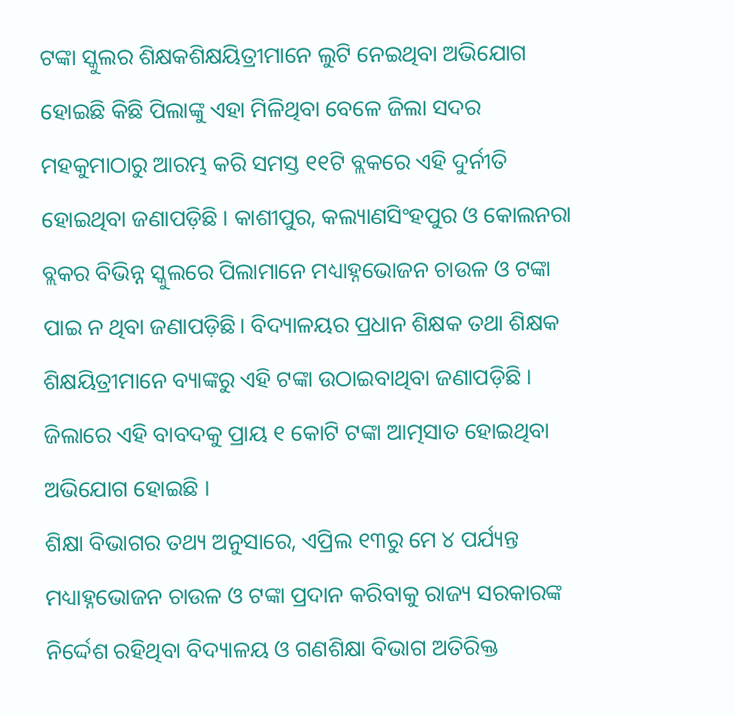ଟଙ୍କା ସ୍କୁଲର ଶିକ୍ଷକଶିକ୍ଷୟିତ୍ରୀମାନେ ଲୁଟି ନେଇଥିବା ଅଭିଯୋଗ ହୋଇଛି କିଛି ପିଲାଙ୍କୁ ଏହା ମିଳିଥିବା ବେଳେ ଜିଲା ସଦର ମହକୁମାଠାରୁ ଆରମ୍ଭ କରି ସମସ୍ତ ୧୧ଟି ବ୍ଲକରେ ଏହି ଦୁର୍ନୀତି ହୋଇଥିବା ଜଣାପଡ଼ିଛି । କାଶୀପୁର, କଲ୍ୟାଣସିଂହପୁର ଓ କୋଲନରା ବ୍ଲକର ବିଭିନ୍ନ ସ୍କୁଲରେ ପିଲାମାନେ ମଧ୍ୟାହ୍ନଭୋଜନ ଚାଉଳ ଓ ଟଙ୍କା ପାଇ ନ ଥିବା ଜଣାପଡ଼ିଛି। ବିଦ୍ୟାଳୟର ପ୍ରଧାନ ଶିକ୍ଷକ ତଥା ଶିକ୍ଷକ ଶିକ୍ଷୟିତ୍ରୀମାନେ ବ୍ୟାଙ୍କରୁ ଏହି ଟଙ୍କା ଉଠାଇବାଥିବା ଜଣାପଡ଼ିଛି । ଜିଲାରେ ଏହି ବାବଦକୁ ପ୍ରାୟ ୧ କୋଟି ଟଙ୍କା ଆତ୍ମସାତ ହୋଇଥିବା ଅଭିଯୋଗ ହୋଇଛି ।
ଶିକ୍ଷା ବିଭାଗର ତଥ୍ୟ ଅନୁସାରେ, ଏପ୍ରିଲ ୧୩ରୁ ମେ ୪ ପର୍ଯ୍ୟନ୍ତ ମଧ୍ୟାହ୍ନଭୋଜନ ଚାଉଳ ଓ ଟଙ୍କା ପ୍ରଦାନ କରିବାକୁ ରାଜ୍ୟ ସରକାରଙ୍କ ନିର୍ଦ୍ଦେଶ ରହିଥିବା ବିଦ୍ୟାଳୟ ଓ ଗଣଶିକ୍ଷା ବିଭାଗ ଅତିରିକ୍ତ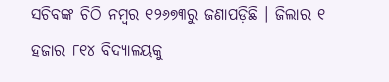ସଚିବଙ୍କ ଚିଠି ନମ୍ବର ୧୨୬୭୩ରୁ ଜଣାପଡ଼ିଛି । ଜିଲାର ୧ ହଜାର ୮୧୪ ବିଦ୍ୟାଳୟକୁ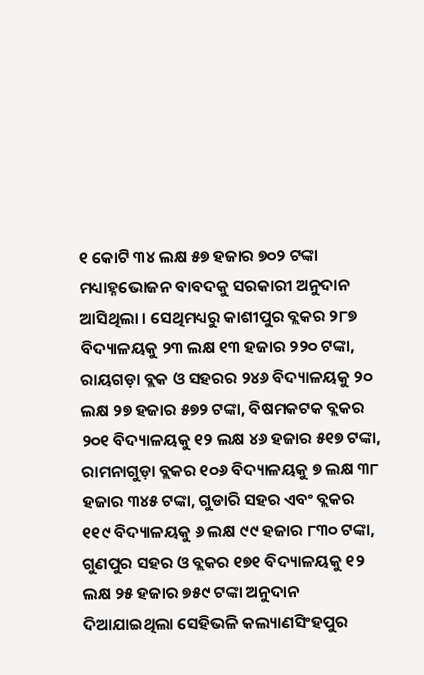୧ କୋଟି ୩୪ ଲକ୍ଷ ୫୭ ହଜାର ୭୦୨ ଟଙ୍କା ମଧ୍ୟାହ୍ନଭୋଜନ ବାବଦକୁ ସରକାରୀ ଅନୁଦାନ ଆସିଥିଲା । ସେଥିମଧ୍ୟରୁ କାଶୀପୁର ବ୍ଲକର ୨୮୭ ବିଦ୍ୟାଳୟକୁ ୨୩ ଲକ୍ଷ ୧୩ ହଜାର ୨୨୦ ଟଙ୍କା, ରାୟଗଡ଼ା ବ୍ଲକ ଓ ସହରର ୨୪୬ ବିଦ୍ୟାଳୟକୁ ୨୦ ଲକ୍ଷ ୨୭ ହଜାର ୫୭୨ ଟଙ୍କା, ବିଷମକଟକ ବ୍ଲକର ୨୦୧ ବିଦ୍ୟାଳୟକୁ ୧୨ ଲକ୍ଷ ୪୬ ହଜାର ୫୧୭ ଟଙ୍କା, ରାମନାଗୁଡ଼ା ବ୍ଲକର ୧୦୬ ବିଦ୍ୟାଳୟକୁ ୭ ଲକ୍ଷ ୩୮ ହଜାର ୩୪୫ ଟଙ୍କା, ଗୁଡାରି ସହର ଏବଂ ବ୍ଲକର ୧୧୯ ବିଦ୍ୟାଳୟକୁ ୬ ଲକ୍ଷ ୯୯ ହଜାର ୮୩୦ ଟଙ୍କା, ଗୁଣପୁର ସହର ଓ ବ୍ଲକର ୧୭୧ ବିଦ୍ୟାଳୟକୁ ୧୨ ଲକ୍ଷ ୨୫ ହଜାର ୭୫୯ ଟଙ୍କା ଅନୁଦାନ ଦିଆଯାଇଥିଲା ସେହିଭଳି କଲ୍ୟାଣସିଂହପୁର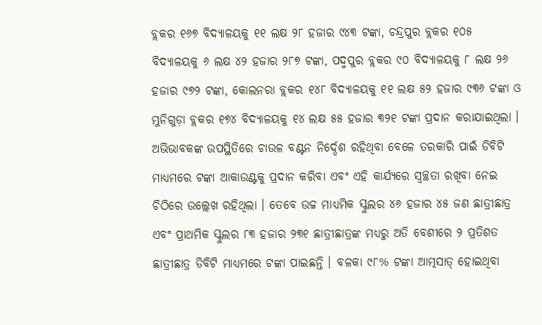ବ୍ଲକର ୧୬୭ ବିଦ୍ୟାଳୟକୁ ୧୧ ଲକ୍ଷ ୨୮ ହଜାର ୯୪୩ ଟଙ୍କା, ଚନ୍ଦ୍ରପୁର ବ୍ଲକର ୧୦୫ ବିଦ୍ୟାଳୟକୁ ୬ ଲକ୍ଷ ୪୨ ହଜାର ୨୮୭ ଟଙ୍କା, ପଦ୍ମପୁର ବ୍ଲକର ୯୦ ବିଦ୍ୟାଳୟକୁ ୮ ଲକ୍ଷ ୨୬ ହଜାର ୯୭୨ ଟଙ୍କା, କୋଲନରା ବ୍ଲକର ୧୪୮ ବିଦ୍ୟାଳୟକୁ ୧୧ ଲକ୍ଷ ୫୨ ହଜାର ୯୩୬ ଟଙ୍କା ଓ ମୁନିଗୁଡ଼ା ବ୍ଲକର ୧୭୪ ବିଦ୍ୟାଳୟକୁ ୧୪ ଲକ୍ଷ ୫୫ ହଜାର ୩୨୧ ଟଙ୍କା ପ୍ରଦାନ କରାଯାଇଥିଲା । ଅଭିଭାବକଙ୍କ ଉପସ୍ଥିତିରେ ଚାଉଳ ବଣ୍ଟନ ନିର୍ଦ୍ଦେଶ ରହିଥିବା ବେଳେ ତରକାରି ପାଇଁ ଡିବିଟି ମାଧ୍ୟମରେ ଟଙ୍କା ଆକାଉଣ୍ଟକୁ ପ୍ରଦାନ କରିବା ଏବଂ ଏହି କାର୍ଯ୍ୟରେ ସ୍ବଚ୍ଛତା ରଖିବା ନେଇ ଚିଠିରେ ଉଲ୍ଲେଖ ରହିଥିଲା । ତେବେ ଉଚ୍ଚ ମାଧ୍ୟମିକ ସ୍କୁଲର ୪୬ ହଜାର ୪୫ ଜଣ ଛାତ୍ରୀଛାତ୍ର ଏବଂ ପ୍ରାଥମିକ ସ୍କୁଲର ୮୩ ହଜାର ୨୩୧ ଛାତ୍ରୀଛାତ୍ରଙ୍କ ମଧ୍ୟରୁ ଅତି ବେଶୀରେ ୨ ପ୍ରତିଶତ ଛାତ୍ରୀଛାତ୍ର ଡିବିଟି ମାଧ୍ୟମରେ ଟଙ୍କା ପାଇଛନ୍ତି । ବଳକା ୯୮% ଟଙ୍କା ଆତ୍ମସାତ୍ ହୋଇଥିବା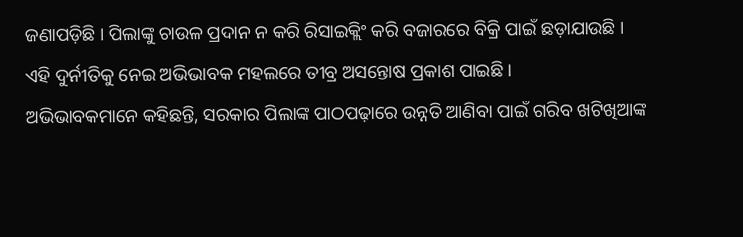ଜଣାପଡ଼ିଛି । ପିଲାଙ୍କୁ ଚାଉଳ ପ୍ରଦାନ ନ କରି ରିସାଇକ୍ଲିଂ କରି ବଜାରରେ ବିକ୍ରି ପାଇଁ ଛଡ଼ାଯାଉଛି । ଏହି ଦୁର୍ନୀତିକୁ ନେଇ ଅଭିଭାବକ ମହଲରେ ତୀବ୍ର ଅସନ୍ତୋଷ ପ୍ରକାଶ ପାଇଛି ।
ଅଭିଭାବକମାନେ କହିଛନ୍ତି, ସରକାର ପିଲାଙ୍କ ପାଠପଢ଼ାରେ ଉନ୍ନତି ଆଣିବା ପାଇଁ ଗରିବ ଖଟିଖିଆଙ୍କ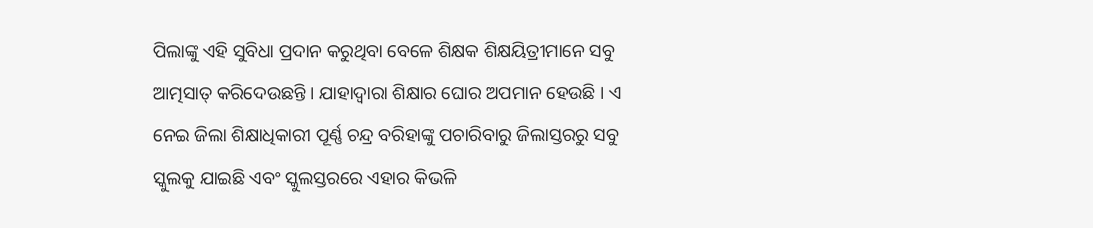ପିଲାଙ୍କୁ ଏହି ସୁବିଧା ପ୍ରଦାନ କରୁଥିବା ବେଳେ ଶିକ୍ଷକ ଶିକ୍ଷୟିତ୍ରୀମାନେ ସବୁ ଆତ୍ମସାତ୍ କରିଦେଉଛନ୍ତି । ଯାହାଦ୍ୱାରା ଶିକ୍ଷାର ଘୋର ଅପମାନ ହେଉଛି । ଏ ନେଇ ଜିଲା ଶିକ୍ଷାଧିକାରୀ ପୂର୍ଣ୍ଣ ଚନ୍ଦ୍ର ବରିହାଙ୍କୁ ପଚାରିବାରୁ ଜିଲାସ୍ତରରୁ ସବୁ ସ୍କୁଲକୁ ଯାଇଛି ଏବଂ ସ୍କୁଲସ୍ତରରେ ଏହାର କିଭଳି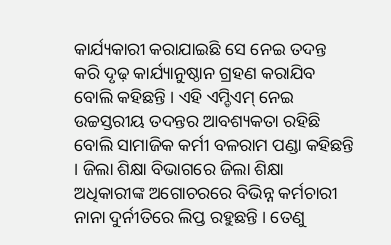କାର୍ଯ୍ୟକାରୀ କରାଯାଇଛି ସେ ନେଇ ତଦନ୍ତ କରି ଦୃଢ଼ କାର୍ଯ୍ୟାନୁଷ୍ଠାନ ଗ୍ରହଣ କରାଯିବ ବୋଲି କହିଛନ୍ତି । ଏହି ଏମ୍ଡିଏମ୍ ନେଇ ଉଚ୍ଚସ୍ତରୀୟ ତଦନ୍ତର ଆବଶ୍ୟକତା ରହିଛି ବୋଲି ସାମାଜିକ କର୍ମୀ ବଳରାମ ପଣ୍ଡା କହିଛନ୍ତି । ଜିଲା ଶିକ୍ଷା ବିଭାଗରେ ଜିଲା ଶିକ୍ଷା ଅଧିକାରୀଙ୍କ ଅଗୋଚରରେ ବିଭିନ୍ନ କର୍ମଚାରୀ ନାନା ଦୁର୍ନୀତିରେ ଲିପ୍ତ ରହୁଛନ୍ତି । ତେଣୁ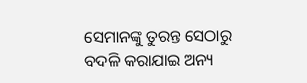ସେମାନଙ୍କୁ ତୁରନ୍ତ ସେଠାରୁ ବଦଳି କରାଯାଇ ଅନ୍ୟ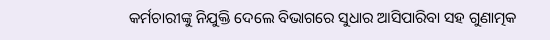କର୍ମଚାରୀଙ୍କୁ ନିଯୁକ୍ତି ଦେଲେ ବିଭାଗରେ ସୁଧାର ଆସିପାରିବା ସହ ଗୁଣାତ୍ମକ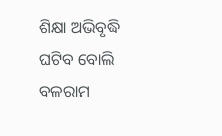ଶିକ୍ଷା ଅଭିବୃଦ୍ଧି ଘଟିବ ବୋଲି ବଳରାମ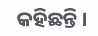କହିଛନ୍ତି ।